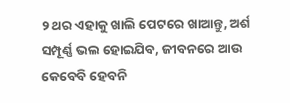୨ ଥର ଏହାକୁ ଖାଲି ପେଟରେ ଖାଆନ୍ତୁ, ଅର୍ଶ ସମ୍ପୂର୍ଣ୍ଣ ଭଲ ହୋଇଯିବ, ଜୀବନରେ ଆଉ କେବେବି ହେବନି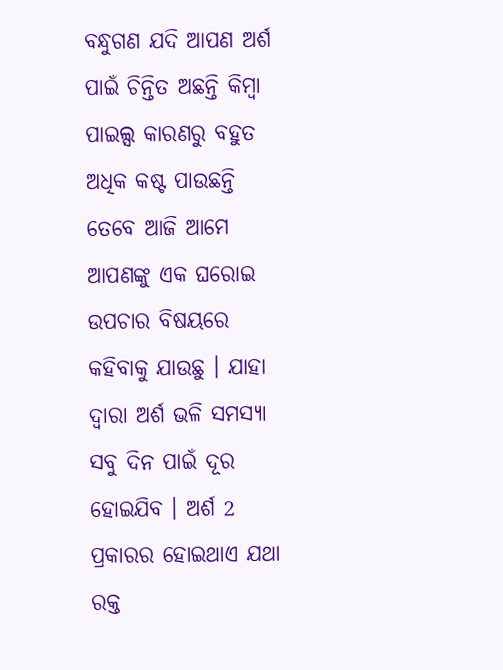ବନ୍ଧୁଗଣ ଯଦି ଆପଣ ଅର୍ଶ ପାଇଁ ଚିନ୍ତିତ ଅଛନ୍ତି କିମ୍ବା ପାଇଲ୍ସ କାରଣରୁ ବହୁତ ଅଧିକ କଷ୍ଟ ପାଉଛନ୍ତି ତେବେ ଆଜି ଆମେ ଆପଣଙ୍କୁ ଏକ ଘରୋଇ ଉପଚାର ବିଷୟରେ କହିବାକୁ ଯାଉଛୁ । ଯାହା ଦ୍ଵାରା ଅର୍ଶ ଭଳି ସମସ୍ଯା ସବୁ ଦିନ ପାଇଁ ଦୂର ହୋଇଯିବ । ଅର୍ଶ 2 ପ୍ରକାରର ହୋଇଥାଏ ଯଥା ରକ୍ତ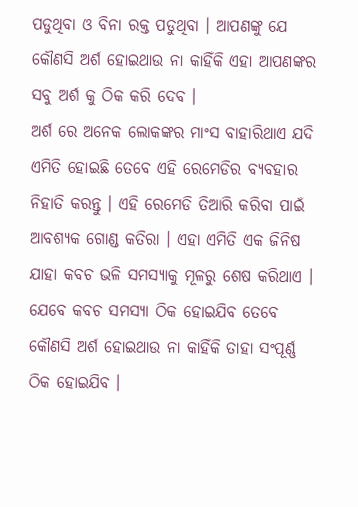ପଡୁଥିବା ଓ ବିନା ରକ୍ତ ପଡୁଥିବା । ଆପଣଙ୍କୁ ଯେ କୌଣସି ଅର୍ଶ ହୋଇଥାଉ ନା କାହିଁକି ଏହା ଆପଣଙ୍କର ସବୁ ଅର୍ଶ କୁ ଠିକ କରି ଦେବ ।
ଅର୍ଶ ରେ ଅନେକ ଲୋକଙ୍କର ମାଂସ ବାହାରିଥାଏ ଯଦି ଏମିତି ହୋଇଛି ତେବେ ଏହି ରେମେଡିର ବ୍ୟବହାର ନିହାତି କରନ୍ତୁ । ଏହି ରେମେଡି ତିଆରି କରିବା ପାଇଁ ଆବଶ୍ୟକ ଗୋଣ୍ଡ କତିରା । ଏହା ଏମିତି ଏକ ଜିନିଷ ଯାହା କବଚ ଭଳି ସମସ୍ୟାକୁ ମୂଳରୁ ଶେଷ କରିଥାଏ । ଯେବେ କବଚ ସମସ୍ଯା ଠିକ ହୋଇଯିବ ତେବେ କୌଣସି ଅର୍ଶ ହୋଇଥାଉ ନା କାହିଁକି ତାହା ସଂପୂର୍ଣ୍ଣ ଠିକ ହୋଇଯିବ ।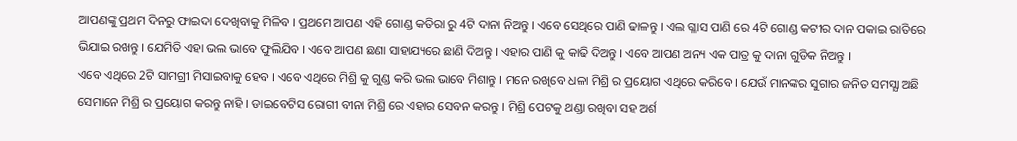ଆପଣଙ୍କୁ ପ୍ରଥମ ଦିନରୁ ଫାଇଦା ଦେଖିବାକୁ ମିଳିବ । ପ୍ରଥମେ ଆପଣ ଏହି ଗୋଣ୍ଡ କତିରା ରୁ 4ଟି ଦାନା ନିଅନ୍ତୁ । ଏବେ ସେଥିରେ ପାଣି ଢାଳନ୍ତୁ । ଏଲ ଗ୍ଳାସ ପାଣି ରେ 4ଟି ଗୋଣ୍ଡ କଟୀର ଦାନ ପକାଇ ରାତିରେ ଭିଯାଇ ରଖନ୍ତୁ । ଯେମିତି ଏହା ଭଲ ଭାବେ ଫୁଲିଯିବ । ଏବେ ଆପଣ ଛଣା ସାହାଯ୍ୟରେ ଛାଣି ଦିଅନ୍ତୁ । ଏହାର ପାଣି କୁ କାଢି ଦିଅନ୍ତୁ । ଏବେ ଆପଣ ଅନ୍ୟ ଏକ ପାତ୍ର କୁ ଦାନା ଗୁଡିକ ନିଅନ୍ତୁ ।
ଏବେ ଏଥିରେ 2ଟି ସାମଗ୍ରୀ ମିସାଇବାକୁ ହେବ । ଏବେ ଏଥିରେ ମିଶ୍ରି କୁ ଗୁଣ୍ଡ କରି ଭଲ ଭାବେ ମିଶାନ୍ତୁ । ମନେ ରଖିବେ ଧଳା ମିଶ୍ରି ର ପ୍ରୟୋଗ ଏଥିରେ କରିବେ । ଯେଉଁ ମାନଙ୍କର ସୁଗାର ଜନିତ ସମସ୍ଯା ଅଛି ସେମାନେ ମିଶ୍ରି ର ପ୍ରୟୋଗ କରନ୍ତୁ ନାହି । ଡାଇବେଟିସ ରୋଗୀ ବୀନା ମିଶ୍ରି ରେ ଏହାର ସେବନ କରନ୍ତୁ । ମିଶ୍ରି ପେଟକୁ ଥଣ୍ଡା ରଖିବା ସହ ଅର୍ଶ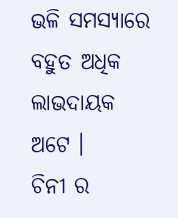ଭଳି ସମସ୍ୟାରେ ବହୁତ ଅଧିକ ଲାଭଦାୟକ ଅଟେ ।
ଚିନୀ ର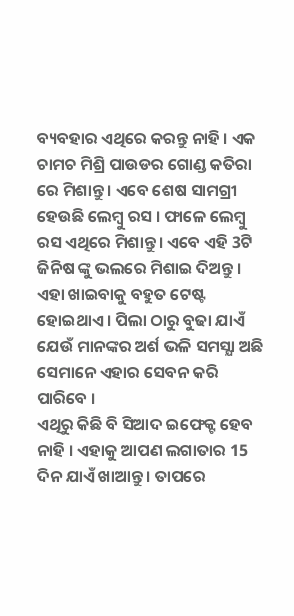ବ୍ୟବହାର ଏଥିରେ କରନ୍ତୁ ନାହି । ଏକ ଚାମଚ ମିଶ୍ରି ପାଉଡର ଗୋଣ୍ଡ କତିରା ରେ ମିଶାନ୍ତୁ । ଏବେ ଶେଷ ସାମଗ୍ରୀ ହେଉଛି ଲେମ୍ବୁ ରସ । ଫାଳେ ଲେମ୍ବୁ ରସ ଏଥିରେ ମିଶାନ୍ତୁ । ଏବେ ଏହି 3ଟି ଜିନିଷ ଙ୍କୁ ଭଲରେ ମିଶାଇ ଦିଅନ୍ତୁ । ଏହା ଖାଇବାକୁ ବହୁତ ଟେଷ୍ଟ ହୋଇଥାଏ । ପିଲା ଠାରୁ ବୁଢା ଯାଏଁ ଯେଉଁ ମାନଙ୍କର ଅର୍ଶ ଭଳି ସମସ୍ଯା ଅଛି ସେମାନେ ଏହାର ସେବନ କରି ପାରିବେ ।
ଏଥିରୁ କିଛି ବି ସିଆଦ ଇଫେକ୍ଟ ହେବ ନାହି । ଏହାକୁ ଆପଣ ଲଗାତାର 15 ଦିନ ଯାଏଁ ଖାଆନ୍ତୁ । ତାପରେ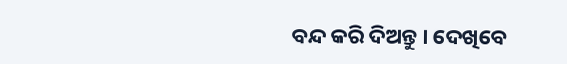ବନ୍ଦ କରି ଦିଅନ୍ତୁ । ଦେଖିବେ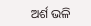ଅର୍ଶ ଭଳି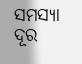ସମସ୍ଯା ଦୂର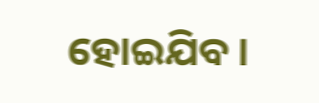ହୋଇଯିବ ।